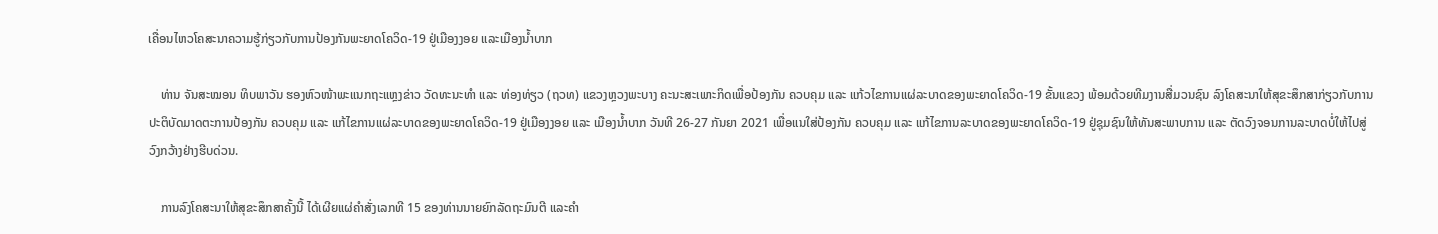ເຄື່ອນໄຫວໂຄສະນາຄວາມຮູ້ກ່ຽວກັບການປ້ອງກັນພະຍາດໂຄວິດ-19 ຢູ່ເມືອງງອຍ ແລະເມືອງນ້ຳບາກ

    ທ່ານ ຈັນສະໝອນ ທິບພາວັນ ຮອງຫົວໜ້າພະແນກຖະແຫຼງຂ່າວ ວັດທະນະທໍາ ແລະ ທ່ອງທ່ຽວ (ຖວທ) ແຂວງຫຼວງພະບາງ ຄະນະສະເພາະກິດເພື່ອປ້ອງກັນ ຄວບຄຸມ ແລະ ແກ້ວໄຂການແຜ່ລະບາດຂອງພະຍາດໂຄວິດ-19 ຂັ້ນແຂວງ ພ້ອມດ້ວຍທີມງານສື່ມວນຊົນ ລົງໂຄສະນາໃຫ້ສຸຂະສຶກສາກ່ຽວກັບການປະຕິບັດມາດຕະການປ້ອງກັນ ຄວບຄຸມ ແລະ ແກ້ໄຂການແຜ່ລະບາດຂອງພະຍາດໂຄວິດ-19 ຢູ່ເມືອງງອຍ ແລະ ເມືອງນ້ຳບາກ ວັນທີ 26-27 ກັນຍາ 2021 ເພື່ອແນໃສ່ປ້ອງກັນ ຄວບຄຸມ ແລະ ແກ້ໄຂການລະບາດຂອງພະຍາດໂຄວິດ-19 ຢູ່ຊຸມຊົນໃຫ້ທັນສະພາບການ ແລະ ຕັດວົງຈອນການລະບາດບໍ່ໃຫ້ໄປສູ່ວົງກວ້າງຢ່າງຮີບດ່ວນ.

    ການລົງໂຄສະນາໃຫ້ສຸຂະສຶກສາຄັ້ງນີ້ ໄດ້ເຜີຍແຜ່ຄໍາສັ່ງເລກທີ 15 ຂອງທ່ານນາຍຍົກລັດຖະມົນຕີ ແລະຄໍາ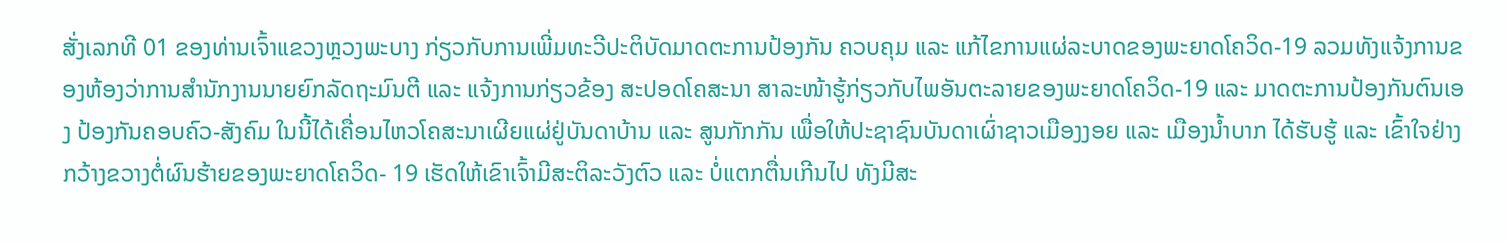ສັ່ງເລກທີ 01 ຂອງທ່ານເຈົ້າແຂວງຫຼວງພະບາງ ກ່ຽວກັບການເພີ່ມທະວີປະຕິບັດມາດຕະການປ້ອງກັນ ຄວບຄຸມ ແລະ ແກ້ໄຂການແຜ່ລະບາດຂອງພະຍາດໂຄວິດ-19 ລວມທັງແຈ້ງການຂອງຫ້ອງວ່າການສໍານັກງານນາຍຍົກລັດຖະມົນຕີ ແລະ ແຈ້ງການກ່ຽວຂ້ອງ ສະປອດໂຄສະນາ ສາລະໜ້າຮູ້ກ່ຽວກັບໄພອັນຕະລາຍຂອງພະຍາດໂຄວິດ-19 ແລະ ມາດຕະການປ້ອງກັນຕົນເອງ ປ້ອງກັນຄອບຄົວ-ສັງຄົມ ໃນນີ້ໄດ້ເຄື່ອນໄຫວໂຄສະນາເຜີຍແຜ່ຢູ່ບັນດາບ້ານ ແລະ ສູນກັກກັນ ເພື່ອໃຫ້ປະຊາຊົນບັນດາເຜົ່າຊາວເມືອງງອຍ ແລະ ເມືອງນໍ້າບາກ ໄດ້ຮັບຮູ້ ແລະ ເຂົ້າໃຈຢ່າງກວ້າງຂວາງຕໍ່ຜົນຮ້າຍຂອງພະຍາດໂຄວິດ- 19 ເຮັດໃຫ້ເຂົາເຈົ້າມີສະຕິລະວັງຕົວ ແລະ ບໍ່ແຕກຕື່ນເກີນໄປ ທັງມີສະ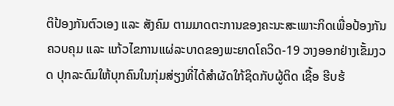ຕິປ້ອງກັນຕົວເອງ ແລະ ສັງຄົມ ຕາມມາດຕະການຂອງຄະນະສະເພາະກິດເພື່ອປ້ອງກັນ ຄວບຄຸມ ແລະ ແກ້ວໄຂການແຜ່ລະບາດຂອງພະຍາດໂຄວິດ-19 ວາງອອກຢ່າງເຂັ້ມງວດ ປຸກລະດົມໃຫ້ບຸກຄົນໃນກຸ່ມສ່ຽງທີ່ໄດ້ສໍາຜັດໃກ້ຊິດກັບຜູ້ຕິດ ເຊື້ອ ຮີບຮ້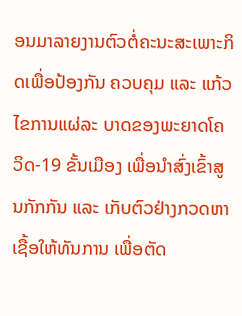ອນມາລາຍງານຕົວຕໍ່ຄະນະສະເພາະກິດເພື່ອປ້ອງກັນ ຄວບຄຸມ ແລະ ແກ້ວໄຂການແຜ່ລະ ບາດຂອງພະຍາດໂຄວິດ-19 ຂັ້ນເມືອງ ເພື່ອນໍາສົ່ງເຂົ້າສູນກັກກັນ ແລະ ເກັບຕົວຢ່າງກວດຫາເຊື້ອໃຫ້ທັນການ ເພື່ອຕັດ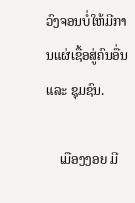ວົງຈອນບໍ່ໃຫ້ມີການແຜ່ເຊື້ອສູ່ຄົນອື່ນ ແລະ ຊຸມຊົນ.

    ເມືອງງອຍ ມີ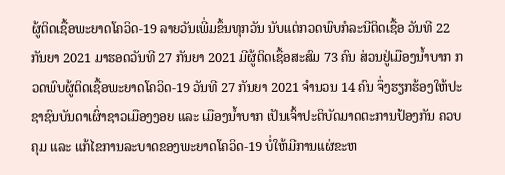ຜູ້ຕິດເຊື້ອພະຍາດໂຄວິດ-19 ລາຍວັນເພີ່ມຂຶ້ນທຸກວັນ ນັບແຕ່ກວດພົບກໍລະນີຕິດເຊື້ອ ວັນທີ 22 ກັນຍາ 2021 ມາຮອດວັນທີ 27 ກັນຍາ 2021 ມີຜູ້ຕິດເຊື້ອສະສົມ 73 ຄົນ ສ່ວນຢູ່ເມືອງນ້ຳບາກ ກວດພົບຜູ້ຕິດເຊື້ອພະຍາດໂຄວິດ-19 ວັນທີ 27 ກັນຍາ 2021 ຈຳນວນ 14 ຄົນ ຈຶ່ງຮຽກຮ້ອງໃຫ້ປະຊາຊົນບັນດາເຜົ່າຊາວເມືອງງອຍ ແລະ ເມືອງນ້ຳບາກ ເປັນເຈົ້າປະຕິບັດມາດຕະການປ້ອງກັນ ຄວບຄຸມ ແລະ ແກ້ໄຂການລະບາດຂອງພະຍາດໂຄວິດ-19 ບໍ່ໃຫ້ມີການແຜ່ຂະຫ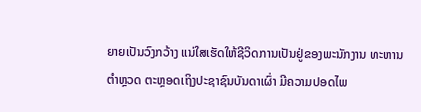ຍາຍເປັນວົງກວ້າງ ແນ່ໃສເຮັດໃຫ້ຊີວິດການເປັນຢູ່ຂອງພະນັກງານ ທະຫານ ຕຳຫຼວດ ຕະຫຼອດເຖິງປະຊາຊົນບັນດາເຜົ່າ ມີຄວາມປອດໄພ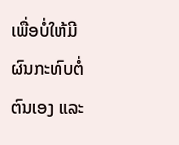ເພື່ອບໍ່ໃຫ້ມີຜົນກະທົບຕໍ່ຕົນເອງ ແລະ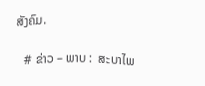ສັງຄົມ.

   # ຂ່າວ – ພາບ :  ສະບາໄພ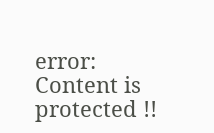error: Content is protected !!